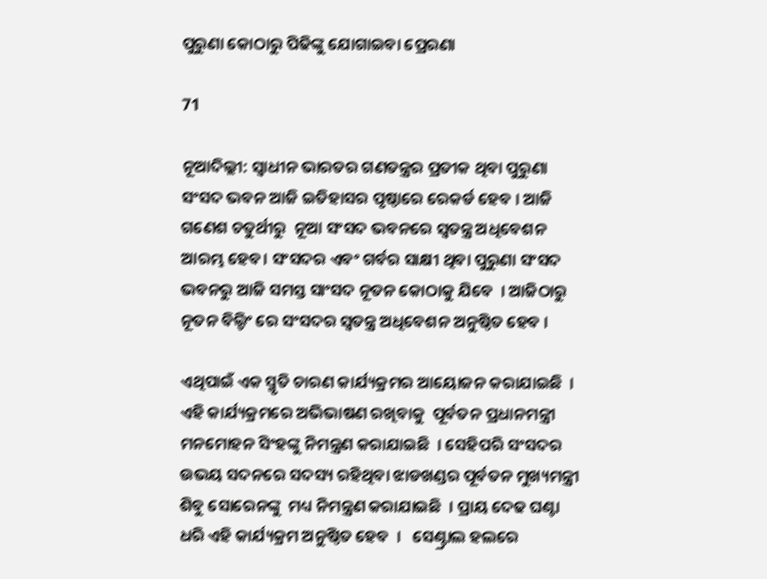ପୁରୁଣା କୋଠାରୁ ପିଢିଙ୍କୁ ଯୋଗାଇବା ପ୍ରେରଣା

71

ନୂଆଦିଲ୍ଲୀ: ସ୍ବାଧୀନ ଭାରତର ଗଣତନ୍ତ୍ରର ପ୍ରତୀକ ଥିବା ପୁରୁଣା ସଂସଦ ଭବନ ଆଜି ଇତିହାସର ପୃଷ୍ଠାରେ ରେକର୍ଡ ହେବ । ଆଜି ଗଣେଶ ଚତୁର୍ଥୀରୁ  ନୂଆ ସଂସଦ ଭବନରେ ସ୍ୱତନ୍ତ୍ର ଅଧିବେଶନ ଆରମ୍ଭ ହେବ। ସଂସଦର ଏବଂ ଗର୍ବର ସାକ୍ଷୀ ଥିବା ପୁରୁଣା ସଂସଦ ଭବନରୁ ଆଜି ସମସ୍ତ ସାଂସଦ ନୂତନ କୋଠାକୁ ଯିବେ  । ଆଜିଠାରୁ ନୂତନ ବିଲ୍ଡିଂ ରେ ସଂସଦର ସ୍ବତନ୍ତ୍ର ଅଧିବେଶନ ଅନୁଷ୍ଠିତ ହେବ ।

ଏଥିପାଇଁ ଏକ ସ୍ମୃତି ଚାରଣ କାର୍ଯ୍ୟକ୍ରମର ଆୟୋଜନ କରାଯାଇଛି  । ଏହି କାର୍ଯ୍ୟକ୍ରମରେ ଅଭିଭାଷଣ ରଖିବାକୁ  ପୂର୍ବତନ ପ୍ରଧାନମନ୍ତ୍ରୀ ମନମୋହନ ସିଂହଙ୍କୁ ନିମନ୍ତ୍ରଣ କରାଯାଇଛି  । ସେହିପରି ସଂସଦର ଉଭୟ ସଦନରେ ସଦସ୍ୟ ରହିଥିବା ଝାଡଖଣ୍ଡର ପୂର୍ବତନ ମୁଖ୍ୟମନ୍ତ୍ରୀ  ଶିବୁ ସୋରେନଙ୍କୁ  ମଧ୍ୟ ନିମନ୍ତ୍ରଣ କରାଯାଇଛି  । ପ୍ରାୟ ଦେଢ ଘଣ୍ଟା ଧରି ଏହି କାର୍ଯ୍ୟକ୍ରମ ଅନୁଷ୍ଠିତ ହେବ  ।   ସେଣ୍ଟ୍ରାଲ ହଲରେ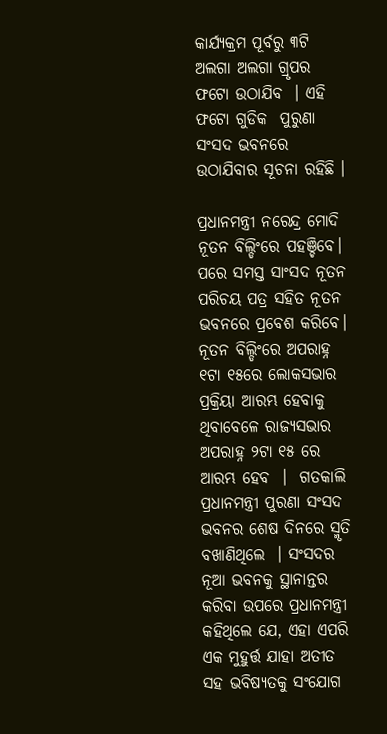କାର୍ଯ୍ୟକ୍ରମ ପୂର୍ବରୁ ୩ଟି ଅଲଗା ଅଲଗା ଗ୍ରୃପର ଫଟୋ ଉଠାଯିବ  । ଏହି ଫଟୋ ଗୁଡିକ  ପୁରୁଣା ସଂସଦ ଭବନରେ ଉଠାଯିବାର ସୂଚନା ରହିଛି ।

ପ୍ରଧାନମନ୍ତ୍ରୀ ନରେନ୍ଦ୍ର ମୋଦି ନୂତନ ବିଲ୍ଡିଂରେ ପହଞ୍ଚିବେ।  ପରେ ସମସ୍ତ ସାଂସଦ ନୂତନ ପରିଚୟ ପତ୍ର ସହିତ ନୂତନ ଭବନରେ ପ୍ରବେଶ କରିବେ।   ନୂତନ ବିଲ୍ଡିଂରେ ଅପରାହ୍ନ ୧ଟା ୧୫ରେ ଲୋକସଭାର ପ୍ରକ୍ରିୟା ଆରମ୍ଭ ହେବାକୁ ଥିବାବେଳେ ରାଜ୍ୟସଭାର ଅପରାହ୍ନ ୨ଟା ୧୫ ରେ ଆରମ୍ଭ ହେବ  ।  ଗତକାଲି ପ୍ରଧାନମନ୍ତ୍ରୀ ପୁରଣା ସଂସଦ ଭବନର ଶେଷ ଦିନରେ ସ୍ମୃତି ବଖାଣିଥିଲେ  । ସଂସଦର ନୂଆ ଭବନକୁ ସ୍ଥାନାନ୍ତର କରିବା ଉପରେ ପ୍ରଧାନମନ୍ତ୍ରୀ କହିଥିଲେ ଯେ, ଏହା ଏପରି ଏକ ମୁହୁର୍ତ୍ତ ଯାହା ଅତୀତ ସହ ଭବିଷ୍ୟତକୁ ସଂଯୋଗ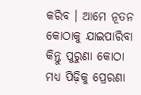କରିବ । ଆମେ ନୂତନ କୋଠାକୁ ଯାଇପାରିବା କିନ୍ତୁ ପୁରୁଣା କୋଠା ମଧ୍ୟ ପିଢ଼ିକୁ ପ୍ରେରଣା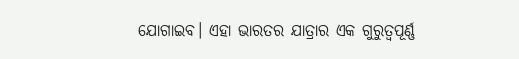ଯୋଗାଇବ। ଏହା ଭାରତର ଯାତ୍ରାର ଏକ ଗୁରୁତ୍ୱପୂର୍ଣ୍ଣ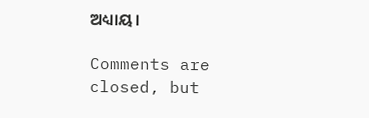ଅଧ୍ୟାୟ।

Comments are closed, but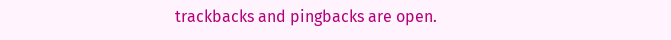trackbacks and pingbacks are open.